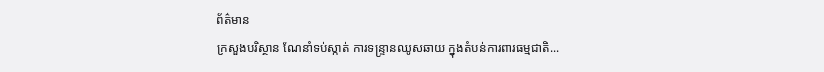ព័ត៌មាន
ក្រសួងបរិស្ថាន ណែនាំទប់ស្កាត់ ការទន្ទ្រានឈូសឆាយ ក្នុងតំបន់ការពារធម្មជាតិ...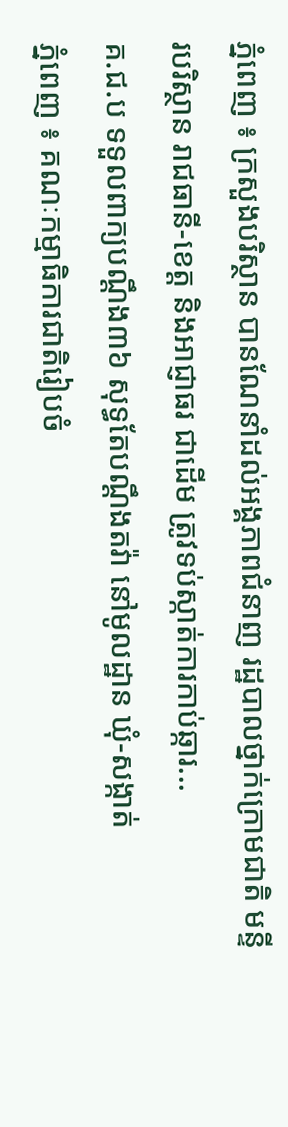ភ្នំពេញ ៖ ក្រសួងបរិស្ថាន បានណែនាំដល់អង្គភាពជំនាញ រដ្ឋបាលថ្នាក់ក្រោមជាតិ មន្ទីរបរិស្ថាន រាជធានី-ខេត្ត និងអាជ្ញាធរ ជាដើម ត្រូវទប់ស្កាត់ការកាប់ឆ្ការ...
គ.ជ.ប ទទួលពាក្យបណ្តឹង៣៦ សុទ្ធតែបណ្ដឹងតវ៉ា នៅមូលដ្ឋាន ឃុំ-សង្កាត់
ភ្នំពេញ ៖ គណៈកម្មាធិការជាតិរៀបចំ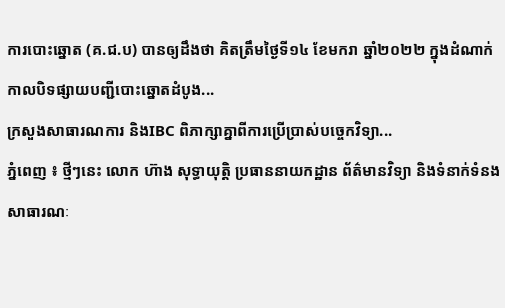ការបោះឆ្នោត (គ.ជ.ប) បានឲ្យដឹងថា គិតត្រឹមថ្ងៃទី១៤ ខែមករា ឆ្នាំ២០២២ ក្នុងដំណាក់កាលបិទផ្សាយបញ្ជីបោះឆ្នោតដំបូង...
ក្រសួងសាធារណការ និងIBC ពិភាក្សាគ្នាពីការប្រើប្រាស់បច្ចេកវិទ្យា...
ភ្នំពេញ ៖ ថ្មីៗនេះ លោក ហ៊ាង សុទ្ធាយុត្តិ ប្រធាននាយកដ្ឋាន ព័ត៌មានវិទ្យា និងទំនាក់ទំនងសាធារណៈ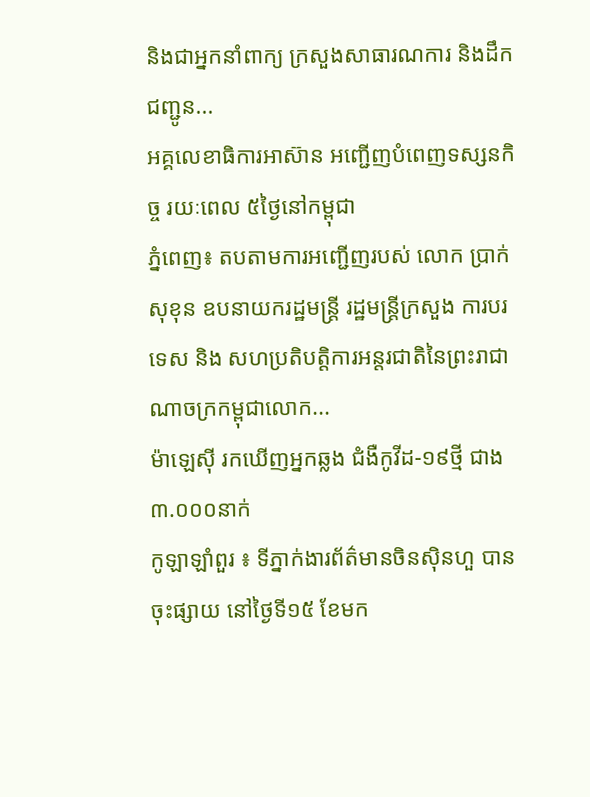និងជាអ្នកនាំពាក្យ ក្រសួងសាធារណការ និងដឹកជញ្ជូន...
អគ្គលេខាធិការអាស៊ាន អញ្ជើញបំពេញទស្សនកិច្ច រយៈពេល ៥ថ្ងៃនៅកម្ពុជា
ភ្នំពេញ៖ តបតាមការអញ្ជើញរបស់ លោក ប្រាក់ សុខុន ឧបនាយករដ្ឋមន្ត្រី រដ្ឋមន្ត្រីក្រសួង ការបរទេស និង សហប្រតិបត្តិការអន្តរជាតិនៃព្រះរាជាណាចក្រកម្ពុជាលោក...
ម៉ាឡេស៊ី រកឃើញអ្នកឆ្លង ជំងឺកូវីដ-១៩ថ្មី ជាង៣.០០០នាក់
កូឡាឡាំពួរ ៖ ទីភ្នាក់ងារព័ត៌មានចិនស៊ិនហួ បានចុះផ្សាយ នៅថ្ងៃទី១៥ ខែមក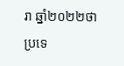រា ឆ្នាំ២០២២ថា ប្រទេ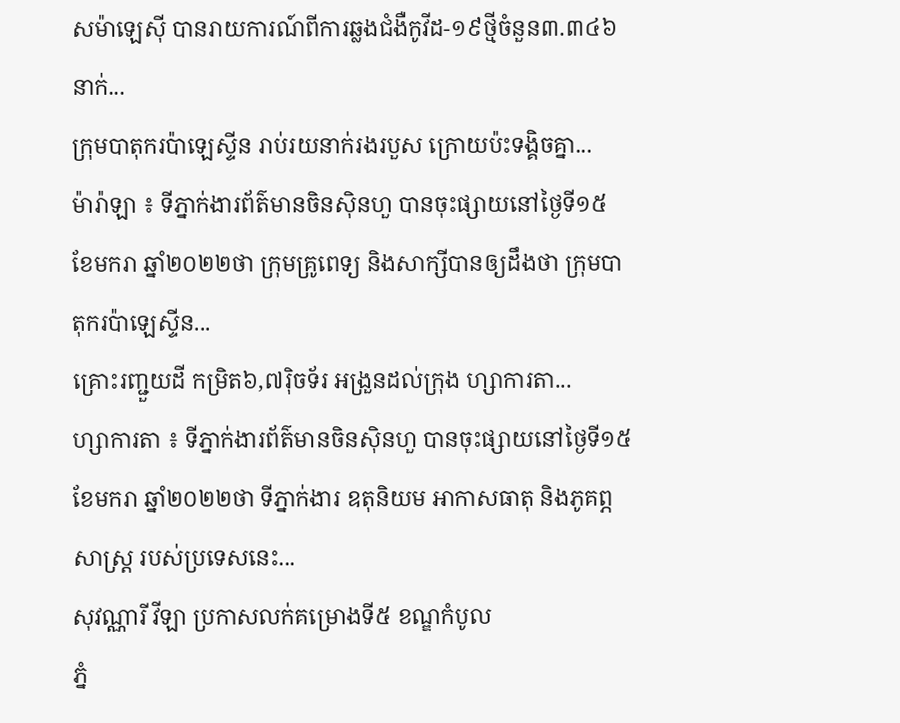សម៉ាឡេស៊ី បានរាយការណ៍ពីការឆ្លងជំងឺកូវីដ-១៩ថ្មីចំនួន៣.៣៤៦នាក់...
ក្រុមបាតុករប៉ាឡេស្ទីន រាប់រយនាក់រងរបួស ក្រោយប៉ះទង្គិចគ្នា...
ម៉ារ៉ាឡា ៖ ទីភ្នាក់ងារព័ត៌មានចិនស៊ិនហួ បានចុះផ្សាយនៅថ្ងៃទី១៥ ខែមករា ឆ្នាំ២០២២ថា ក្រុមគ្រូពេទ្យ និងសាក្សីបានឲ្យដឹងថា ក្រុមបាតុករប៉ាឡេស្ទីន...
គ្រោះរញ្ជួយដី កម្រិត៦,៧រ៉ិចទ័រ អង្រួនដល់ក្រុង ហ្សាការតា...
ហ្សាការតា ៖ ទីភ្នាក់ងារព័ត៌មានចិនស៊ិនហួ បានចុះផ្សាយនៅថ្ងៃទី១៥ ខែមករា ឆ្នាំ២០២២ថា ទីភ្នាក់ងារ ឧតុនិយម អាកាសធាតុ និងភូគព្ភសាស្ត្រ របស់ប្រទេសនេះ...
សុវណ្ណារី វីឡា ប្រកាសលក់គម្រោងទី៥ ខណ្ឌកំបូល
ភ្នំ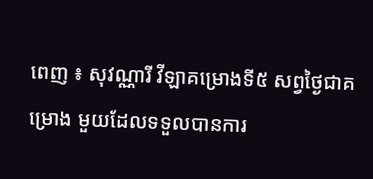ពេញ ៖ សុវណ្ណារី វីឡាគម្រោងទី៥ សព្វថ្ងៃជាគម្រោង មួយដែលទទួលបានការ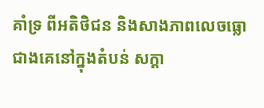គាំទ្រ ពីអតិថិជន និងសាងភាពលេចធ្លោ ជាងគេនៅក្នុងតំបន់ សក្ដា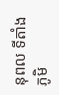នុពល ទីតាំងភូមិ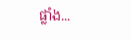ផ្លាំង...